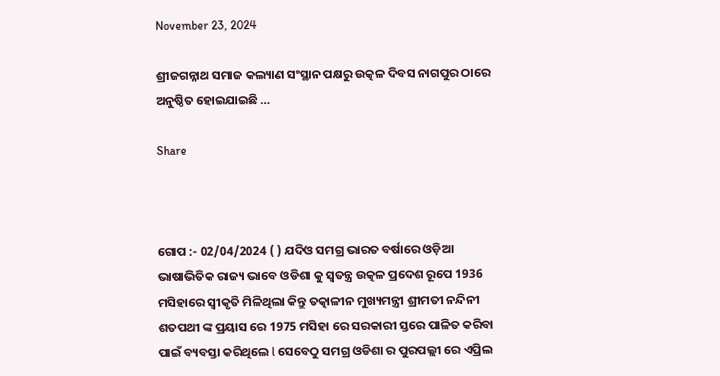November 23, 2024

ଶ୍ରୀଜଗନ୍ନାଥ ସମାଜ କଲ୍ୟାଣ ସଂସ୍ଥାନ ପକ୍ଷରୁ ଉତ୍କଳ ଦିବସ ନାଗପୁର ଠାରେ ଅନୁଷ୍ଠିତ ହୋଇଯାଇଛି …

Share



ଗୋପ :- 02/04/2024 ( ) ଯଦିଓ ସମଗ୍ର ଭାରତ ବର୍ଷାରେ ଓଡ଼ିଆ ଭାଷାଭିତିକ ରାଜ୍ୟ ଭାବେ ଓଡିଶା କୁ ସ୍ୱତନ୍ତ୍ର ଉତ୍କଳ ପ୍ରଦେଶ ରୂପେ 1936 ମସିହାରେ ସ୍ୱୀକୃତି ମିଳିଥିଲା କିନ୍ତୁ ତତ୍କାଳୀନ ମୁଖ୍ୟମନ୍ତ୍ରୀ ଶ୍ରୀମତୀ ନନ୍ଦିନୀ ଶତପଥୀ ଙ୍କ ପ୍ରୟାସ ରେ 1975 ମସିହା ରେ ସରକାରୀ ସ୍ତରେ ପାଳିତ କରିବା ପାଇଁ ବ୍ୟବସ୍ତା କରିଥିଲେ l ସେବେଠୁ ସମଗ୍ର ଓଡିଶା ର ପୁରପଲ୍ଲୀ ରେ ଏପ୍ରିଲ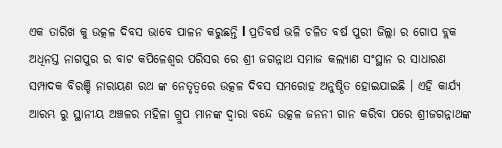ଏକ ତାରିଖ କୁ ଉତ୍କଳ ଦିବସ ଭାବେ ପାଳନ କରୁଛନ୍ତି l ପ୍ରତିବର୍ଷ ଭଳି ଚଳିତ ବର୍ଷ ପୁରୀ ଜିଲ୍ଲା ର ଗୋପ ବ୍ଲକ ଅଧିନସ୍ତ ନାଗପୁର ର ବାଟ କପିଳେଶ୍ୱର ପରିସର ରେ ଶ୍ରୀ ଜଗନ୍ନାଥ ସମାଜ କଲ୍ୟାଣ ସଂସ୍ଥାନ ର ସାଧାରଣ ସମ୍ପାଦକ ବିରଞ୍ଚି ନାରାୟଣ ରଥ ଙ୍କ ନେତୃତ୍ୱରେ ଉତ୍କଳ ଦିବସ ସମରୋହ ଅନୁଷ୍ଠିତ ହୋଇଯାଇଛି । ଏହି କାର୍ଯ୍ୟ ଆରମ୍ଭ ରୁ ସ୍ଥାନୀୟ ଅଞ୍ଚଳର ମହିଳା ଗ୍ରୁପ ମାନଙ୍କ ଦ୍ୱାରା ବନ୍ଦେ ଉତ୍କଳ ଜନନୀ ଗାନ କରିବା ପରେ ଶ୍ରୀଜଗନ୍ନାଥଙ୍କ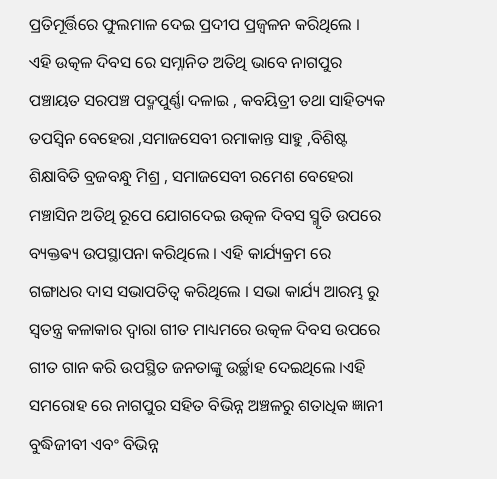ପ୍ରତିମୂର୍ତ୍ତିରେ ଫୁଲମାଳ ଦେଇ ପ୍ରଦୀପ ପ୍ରଜ୍ୱଳନ କରିଥିଲେ । ଏହି ଉତ୍କଳ ଦିବସ ରେ ସମ୍ନାନିତ ଅତିଥି ଭାବେ ନାଗପୁର ପଞ୍ଚାୟତ ସରପଞ୍ଚ ପଦ୍ମପୁର୍ଣ୍ଣା ଦଳାଇ , କବୟିତ୍ରୀ ତଥା ସାହିତ୍ୟକ ତପସ୍ୱିନ ବେହେରା ,ସମାଜସେବୀ ରମାକାନ୍ତ ସାହୁ ,ବିଶିଷ୍ଟ ଶିକ୍ଷାବିତି ବ୍ରଜବନ୍ଧୁ ମିଶ୍ର , ସମାଜସେବୀ ରମେଶ ବେହେରା ମଞ୍ଚାସିନ ଅତିଥି ରୂପେ ଯୋଗଦେଇ ଉତ୍କଳ ଦିବସ ସ୍ମୃତି ଉପରେ ବ୍ୟକ୍ତଵ୍ୟ ଉପସ୍ଥାପନା କରିଥିଲେ । ଏହି କାର୍ଯ୍ୟକ୍ରମ ରେ ଗଙ୍ଗାଧର ଦାସ ସଭାପତିତ୍ୱ କରିଥିଲେ । ସଭା କାର୍ଯ୍ୟ ଆରମ୍ଭ ରୁ ସ୍ୱତନ୍ତ୍ର କଳାକାର ଦ୍ୱାରା ଗୀତ ମାଧ୍ୟମରେ ଉତ୍କଳ ଦିବସ ଉପରେ ଗୀତ ଗାନ କରି ଉପସ୍ଥିତ ଜନତାଙ୍କୁ ଉର୍ଚ୍ଛାହ ଦେଇଥିଲେ ।ଏହି ସମରୋହ ରେ ନାଗପୁର ସହିତ ବିଭିନ୍ନ ଅଞ୍ଚଳରୁ ଶତାଧିକ ଜ୍ଞାନୀ ବୁଦ୍ଧିଜୀବୀ ଏବଂ ବିଭିନ୍ନ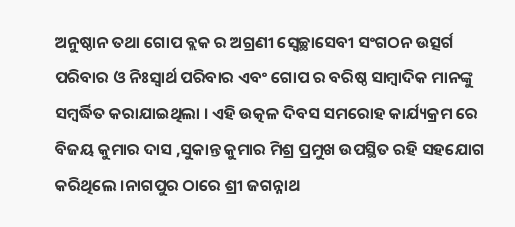ଅନୁଷ୍ଠାନ ତଥା ଗୋପ ବ୍ଲକ ର ଅଗ୍ରଣୀ ସ୍ୱେଚ୍ଛାସେବୀ ସଂଗଠନ ଉତ୍ସର୍ଗ ପରିବାର ଓ ନିଃସ୍ୱାର୍ଥ ପରିବାର ଏବଂ ଗୋପ ର ବରିଷ୍ଠ ସାମ୍ବାଦିକ ମାନଙ୍କୁ ସମ୍ବର୍ଦ୍ଧିତ କରାଯାଇଥିଲା । ଏହି ଉତ୍କଳ ଦିବସ ସମରୋହ କାର୍ଯ୍ୟକ୍ରମ ରେ ବିଜୟ କୁମାର ଦାସ ,ସୁକାନ୍ତ କୁମାର ମିଶ୍ର ପ୍ରମୁଖ ଉପସ୍ଥିତ ରହି ସହଯୋଗ କରିଥିଲେ ।ନାଗପୁର ଠାରେ ଶ୍ରୀ ଜଗନ୍ନାଥ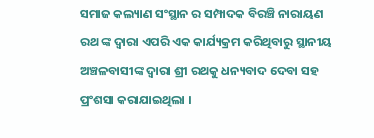ସମାଜ କଲ୍ୟାଣ ସଂସ୍ଥାନ ର ସମ୍ପାଦକ ବିରଞ୍ଚି ନାରାୟଣ ରଥ ଙ୍କ ଦ୍ଵାରା ଏପରି ଏକ କାର୍ଯ୍ୟକ୍ରମ କରିଥିବାରୁ ସ୍ଥାନୀୟ ଅଞ୍ଚଳବାସୀଙ୍କ ଦ୍ଵାରା ଶ୍ରୀ ରଥକୁ ଧନ୍ୟବାଦ ଦେବା ସହ ପ୍ରଂଶସା କରାଯାଇଥିଲା ।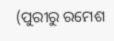(ପୁରୀରୁ ରମେଶ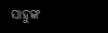ସାହୁଙ୍କ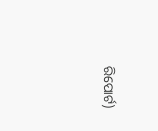ରିପୋର୍ଟ)